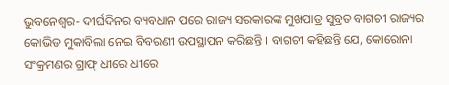ଭୁବନେଶ୍ୱର- ଦୀର୍ଘଦିନର ବ୍ୟବଧାନ ପରେ ରାଜ୍ୟ ସରକାରଙ୍କ ମୁଖପାତ୍ର ସୁବ୍ରତ ବାଗଚୀ ରାଜ୍ୟର କୋଭିଡ ମୁକାବିଲା ନେଇ ବିବରଣୀ ଉପସ୍ଥାପନ କରିଛନ୍ତି । ବାଗଚୀ କହିଛନ୍ତି ଯେ, କୋରୋନା ସଂକ୍ରମଣର ଗ୍ରାଫ୍ ଧୀରେ ଧୀରେ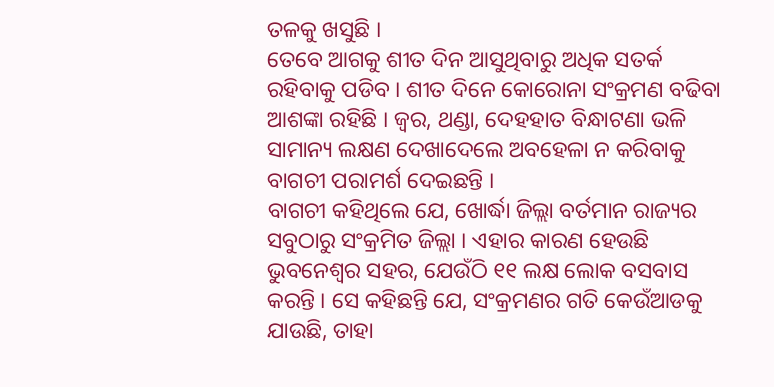ତଳକୁ ଖସୁଛି ।
ତେବେ ଆଗକୁ ଶୀତ ଦିନ ଆସୁଥିବାରୁ ଅଧିକ ସତର୍କ ରହିବାକୁ ପଡିବ । ଶୀତ ଦିନେ କୋରୋନା ସଂକ୍ରମଣ ବଢିବା ଆଶଙ୍କା ରହିଛି । ଜ୍ୱର, ଥଣ୍ଡା, ଦେହହାତ ବିନ୍ଧାଟଣା ଭଳି ସାମାନ୍ୟ ଲକ୍ଷଣ ଦେଖାଦେଲେ ଅବହେଳା ନ କରିବାକୁ ବାଗଚୀ ପରାମର୍ଶ ଦେଇଛନ୍ତି ।
ବାଗଚୀ କହିଥିଲେ ଯେ, ଖୋର୍ଦ୍ଧା ଜିଲ୍ଲା ବର୍ତମାନ ରାଜ୍ୟର ସବୁଠାରୁ ସଂକ୍ରମିତ ଜିଲ୍ଲା । ଏହାର କାରଣ ହେଉଛି ଭୁବନେଶ୍ୱର ସହର, ଯେଉଁଠି ୧୧ ଲକ୍ଷ ଲୋକ ବସବାସ କରନ୍ତି । ସେ କହିଛନ୍ତି ଯେ, ସଂକ୍ରମଣର ଗତି କେଉଁଆଡକୁ ଯାଉଛି, ତାହା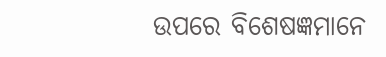ଉପରେ ବିଶେଷଜ୍ଞମାନେ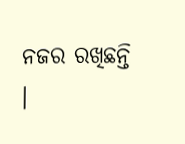ନଜର ରଖିଛନ୍ତି ।